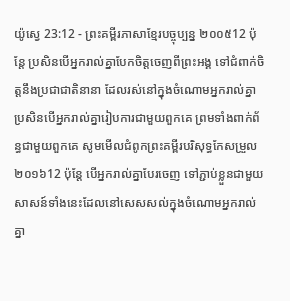យ៉ូស្វេ 23:12 - ព្រះគម្ពីរភាសាខ្មែរបច្ចុប្បន្ន ២០០៥12 ប៉ុន្តែ ប្រសិនបើអ្នករាល់គ្នាបែកចិត្តចេញពីព្រះអង្គ ទៅជំពាក់ចិត្តនឹងប្រជាជាតិនានា ដែលរស់នៅក្នុងចំណោមអ្នករាល់គ្នា ប្រសិនបើអ្នករាល់គ្នារៀបការជាមួយពួកគេ ព្រមទាំងពាក់ព័ន្ធជាមួយពួកគេ សូមមើលជំពូកព្រះគម្ពីរបរិសុទ្ធកែសម្រួល ២០១៦12 ប៉ុន្ដែ បើអ្នករាល់គ្នាបែរចេញ ទៅភ្ជាប់ខ្លួនជាមួយសាសន៍ទាំងនេះដែលនៅសេសសល់ក្នុងចំណោមអ្នករាល់គ្នា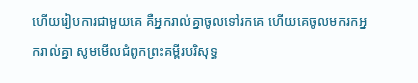ហើយរៀបការជាមួយគេ គឺអ្នករាល់គ្នាចូលទៅរកគេ ហើយគេចូលមករកអ្នករាល់គ្នា សូមមើលជំពូកព្រះគម្ពីរបរិសុទ្ធ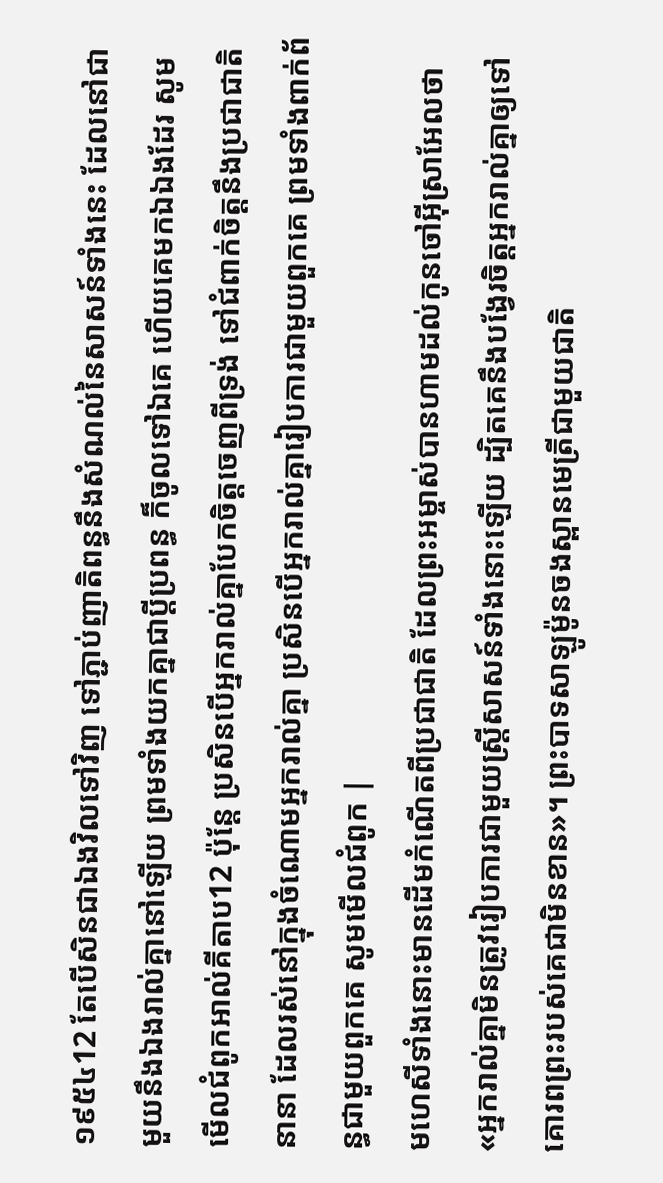១៩៥៤12 តែបើសិនជាឯងវិលទៅវិញ ទៅភ្ជាប់ញាតិពន្ធនឹងសំណល់នៃសាសន៍ទាំងនេះ ដែលនៅជាមួយនឹងឯងរាល់គ្នានៅឡើយ ព្រមទាំងយកគ្នាជាប្ដីប្រពន្ធ ក៏ចូលទៅឯគេ ហើយគេមកឯឯងដែរ សូមមើលជំពូកអាល់គីតាប12 ប៉ុន្តែ ប្រសិនបើអ្នករាល់គ្នាបែកចិត្តចេញពីទ្រង់ ទៅជំពាក់ចិត្តនឹងប្រជាជាតិនានា ដែលរស់នៅក្នុងចំណោមអ្នករាល់គ្នា ប្រសិនបើអ្នករាល់គ្នារៀបការជាមួយពួកគេ ព្រមទាំងពាក់ព័ន្ធជាមួយពួកគេ សូមមើលជំពូក |
មហេសីទាំងនោះមានដើមកំណើតពីប្រជាជាតិ ដែលព្រះអម្ចាស់បានហាមដល់កូនចៅអ៊ីស្រាអែលថា «អ្នករាល់គ្នាមិនត្រូវរៀបការជាមួយស្ត្រីសាសន៍ទាំងនោះឡើយ ដ្បិតគេនឹងបង្វែរចិត្តអ្នករាល់គ្នាឲ្យទៅគោរពព្រះរបស់គេជាមិនខាន»។ ព្រះបាទសាឡូម៉ូនចងស្ពានមេត្រីជាមួយជាតិ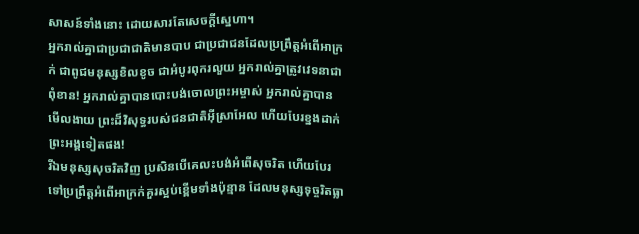សាសន៍ទាំងនោះ ដោយសារតែសេចក្ដីស្នេហា។
អ្នករាល់គ្នាជាប្រជាជាតិមានបាប ជាប្រជាជនដែលប្រព្រឹត្តអំពើអាក្រក់ ជាពូជមនុស្សខិលខូច ជាអំបូរពុករលួយ អ្នករាល់គ្នាត្រូវវេទនាជាពុំខាន! អ្នករាល់គ្នាបានបោះបង់ចោលព្រះអម្ចាស់ អ្នករាល់គ្នាបានមើលងាយ ព្រះដ៏វិសុទ្ធរបស់ជនជាតិអ៊ីស្រាអែល ហើយបែរខ្នងដាក់ព្រះអង្គទៀតផង!
រីឯមនុស្សសុចរិតវិញ ប្រសិនបើគេលះបង់អំពើសុចរិត ហើយបែរទៅប្រព្រឹត្តអំពើអាក្រក់គួរស្អប់ខ្ពើមទាំងប៉ុន្មាន ដែលមនុស្សទុច្ចរិតធ្លា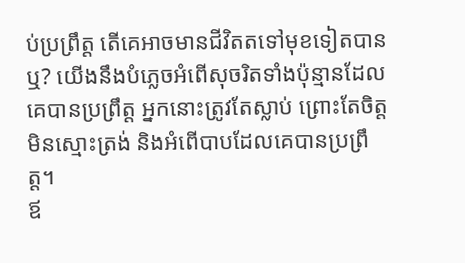ប់ប្រព្រឹត្ត តើគេអាចមានជីវិតតទៅមុខទៀតបានឬ? យើងនឹងបំភ្លេចអំពើសុចរិតទាំងប៉ុន្មានដែលគេបានប្រព្រឹត្ត អ្នកនោះត្រូវតែស្លាប់ ព្រោះតែចិត្តមិនស្មោះត្រង់ និងអំពើបាបដែលគេបានប្រព្រឹត្ត។
ឪ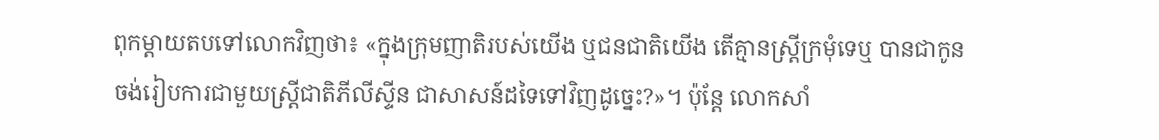ពុកម្ដាយតបទៅលោកវិញថា៖ «ក្នុងក្រុមញាតិរបស់យើង ឬជនជាតិយើង តើគ្មានស្ត្រីក្រមុំទេឬ បានជាកូនចង់រៀបការជាមួយស្ត្រីជាតិភីលីស្ទីន ជាសាសន៍ដទៃទៅវិញដូច្នេះ?»។ ប៉ុន្តែ លោកសាំ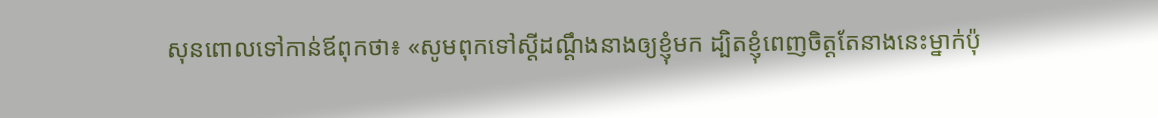សុនពោលទៅកាន់ឪពុកថា៖ «សូមពុកទៅស្ដីដណ្ដឹងនាងឲ្យខ្ញុំមក ដ្បិតខ្ញុំពេញចិត្តតែនាងនេះម្នាក់ប៉ុ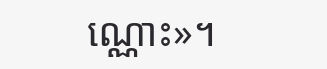ណ្ណោះ»។